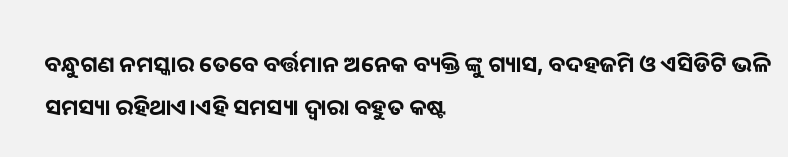ବନ୍ଧୁଗଣ ନମସ୍କାର ତେବେ ବର୍ତ୍ତମାନ ଅନେକ ବ୍ୟକ୍ତି ଙ୍କୁ ଗ୍ୟାସ, ବଦହଜମି ଓ ଏସିଡିଟି ଭଳି ସମସ୍ୟା ରହିଥାଏ।ଏହି ସମସ୍ୟା ଦ୍ଵାରା ବହୁତ କଷ୍ଟ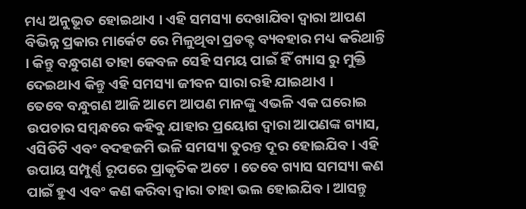ମଧ୍ୟ ଅନୁଭୂତ ହୋଇଥାଏ । ଏହି ସମସ୍ୟା ଦେଖାଯିବା ଦ୍ଵାରା ଆପଣ ବିଭିନ୍ନ ପ୍ରକାର ମାର୍କେଟ ରେ ମିଳୁଥିବା ପ୍ରଡକ୍ଟ ବ୍ୟବହାର ମଧ୍ୟ କରିଥାନ୍ତି । କିନ୍ତୁ ବନ୍ଧୁଗଣ ତାହା କେବଳ ସେହି ସମୟ ପାଇଁ ହିଁ ଗ୍ୟାସ ରୁ ମୁକ୍ତି ଦେଇଥାଏ କିନ୍ତୁ ଏହି ସମସ୍ୟା ଜୀବନ ସାରା ରହି ଯାଇଥାଏ ।
ତେବେ ବନ୍ଧୁଗଣ ଆଜି ଆମେ ଆପଣ ମାନଙ୍କୁ ଏଭଳି ଏକ ଘରୋଇ ଉପଚାର ସମ୍ବନ୍ଧରେ କହିବୁ ଯାହାର ପ୍ରୟୋଗ ଦ୍ବାରା ଆପଣଙ୍କ ଗ୍ୟାସ, ଏସିଡିଟି ଏବଂ ବଦହଜମି ଭଳି ସମସ୍ୟା ତୁରନ୍ତ ଦୂର ହୋଇଯିବ । ଏହି ଉପାୟ ସମ୍ପୁର୍ଣ୍ଣ ରୂପରେ ପ୍ରାକୃତିକ ଅଟେ । ତେବେ ଗ୍ୟାସ ସମସ୍ୟା କଣ ପାଇଁ ହୁଏ ଏବଂ କଣ କରିବା ଦ୍ୱାରା ତାହା ଭଲ ହୋଇଯିବ । ଆସନ୍ତୁ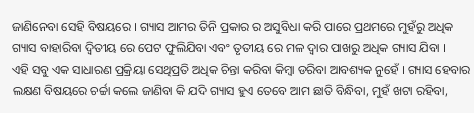ଜାଣିନେବା ସେହି ବିଷୟରେ । ଗ୍ୟାସ ଆମର ତିନି ପ୍ରକାର ର ଅସୁବିଧା କରି ପାରେ ପ୍ରଥମରେ ମୁହଁରୁ ଅଧିକ ଗ୍ୟାସ ବାହାରିବା ଦ୍ଵିତୀୟ ରେ ପେଟ ଫୁଲିଯିବା ଏବଂ ତୃତୀୟ ରେ ମଳ ଦ୍ୱାର ପାଖରୁ ଅଧିକ ଗ୍ୟାସ ଯିବା ।
ଏହି ସବୁ ଏକ ସାଧାରଣ ପ୍ରକ୍ରିୟା ସେଥିପ୍ରତି ଅଧିକ ଚିନ୍ତା କରିବା କିମ୍ବା ଡରିବା ଆବଶ୍ୟକ ନୁହେଁ । ଗ୍ୟାସ ହେବାର ଲକ୍ଷଣ ବିଷୟରେ ଚର୍ଚ୍ଚା କଲେ ଜାଣିବା କି ଯଦି ଗ୍ୟାସ ହୁଏ ତେବେ ଆମ ଛାତି ବିନ୍ଧିବା, ମୁହଁ ଖଟା ରହିବା,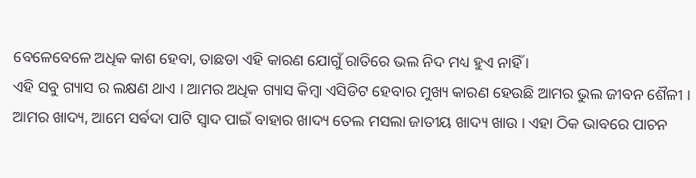ବେଳେବେଳେ ଅଧିକ କାଶ ହେବା, ତାଛଡା ଏହି କାରଣ ଯୋଗୁଁ ରାତିରେ ଭଲ ନିଦ ମଧ୍ୟ ହୁଏ ନାହିଁ ।
ଏହି ସବୁ ଗ୍ୟାସ ର ଲକ୍ଷଣ ଥାଏ । ଆମର ଅଧିକ ଗ୍ୟାସ କିମ୍ବା ଏସିଡିଟ ହେବାର ମୁଖ୍ୟ କାରଣ ହେଉଛି ଆମର ଭୁଲ ଜୀବନ ଶୈଳୀ । ଆମର ଖାଦ୍ୟ, ଆମେ ସର୍ଵଦା ପାଟି ସ୍ୱାଦ ପାଇଁ ବାହାର ଖାଦ୍ୟ ତେଲ ମସଲା ଜାତୀୟ ଖାଦ୍ୟ ଖାଉ । ଏହା ଠିକ ଭାବରେ ପାଚନ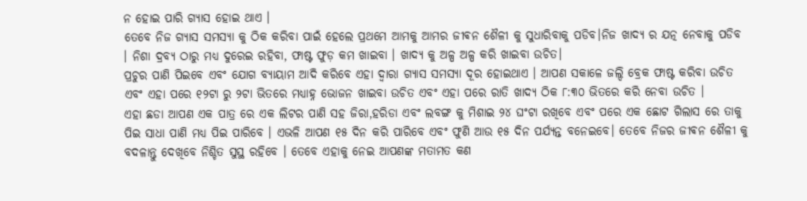ନ ହୋଇ ପାରି ଗ୍ୟାସ ହୋଇ ଥାଏ ।
ତେବେ ନିଜ ଗ୍ୟାସ ସମସ୍ୟା କୁ ଠିକ କରିବା ପାଇଁ ହେଲେ ପ୍ରଥମେ ଆମକୁ ଆମର ଜୀଵନ ଶୈଳୀ କୁ ସୁଧାରିବାକୁ ପଡିବ।ନିଜ ଖାଦ୍ୟ ର ଯତ୍ନ ନେବାକୁ ପଡିବ । ନିଶା ଦ୍ରବ୍ୟ ଠାରୁ ମଧ୍ୟ ଦୁରେଇ ରହିବା, ଫାଷ୍ଟ ଫୁଡ଼ କମ ଖାଇବା । ଖାଦ୍ୟ କୁ ଅଳ୍ପ ଅଳ୍ପ କରି ଖାଇବା ଉଚିତ।
ପ୍ରଚୁର ପାଣି ପିଇବେ ଏବଂ ଯୋଗ ବ୍ୟାୟାମ ଆଦି କରିବେ ଏହା ଦ୍ୱାରା ଗ୍ୟାସ ସମସ୍ୟା ଦୂର ହୋଇଥାଏ । ଆପଣ ସକାଳେ ଜଲ୍ଦି ବ୍ରେକ ଫାଷ୍ଟ କରିବା ଉଚିତ ଏବଂ ଏହା ପରେ ୧୨ଟା ରୁ ୨ଟା ଭିତରେ ମଧ୍ୟାହ୍ନ ଭୋଜନ ଖାଇବା ଉଚିତ ଏବଂ ଏହା ପରେ ରାତି ଖାଦ୍ୟ ଠିକ ୮:୩୦ ଭିତରେ କରି ନେବା ଉଚିତ ।
ଏହା ଛଡା ଆପଣ ଏକ ପାତ୍ର ରେ ଏକ ଲିଟର ପାଣି ସହ ଜିରା,ହରିଡା ଏବଂ ଲବଙ୍ଗ କୁ ମିଶାଇ ୨୪ ଘଂଟା ରଖିବେ ଏବଂ ପରେ ଏକ ଛୋଟ ଗିଲାସ ରେ ତାକୁ ପିଇ ସାଧା ପାଣି ମଧ୍ୟ ପିଇ ପାରିବେ । ଏଭଳି ଆପଣ ୧୫ ଦିନ କରି ପାରିବେ ଏବଂ ଫୁଣି ଆଉ ୧୫ ଦିନ ପର୍ଯ୍ୟନ୍ତ ବନେଇବେ। ତେବେ ନିଜର ଜୀଵନ ଶୈଳୀ କୁ ବଦଳାନ୍ତୁ ଦେଖିବେ ନିଶ୍ଚିତ ସୁସ୍ଥ ରହିବେ । ତେବେ ଏହାକୁ ନେଇ ଆପଣଙ୍କ ମତାମତ କଣ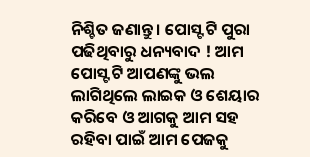ନିଶ୍ଚିତ ଜଣାନ୍ତୁ । ପୋସ୍ଟ ଟି ପୁରା ପଢିଥିବାରୁ ଧନ୍ୟବାଦ ! ଆମ ପୋସ୍ଟ ଟି ଆପଣଙ୍କୁ ଭଲ ଲାଗିଥିଲେ ଲାଇକ ଓ ଶେୟାର କରିବେ ଓ ଆଗକୁ ଆମ ସହ ରହିବା ପାଇଁ ଆମ ପେଜକୁ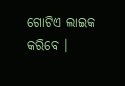ଗୋଟିଏ ଲାଇକ କରିବେ ।